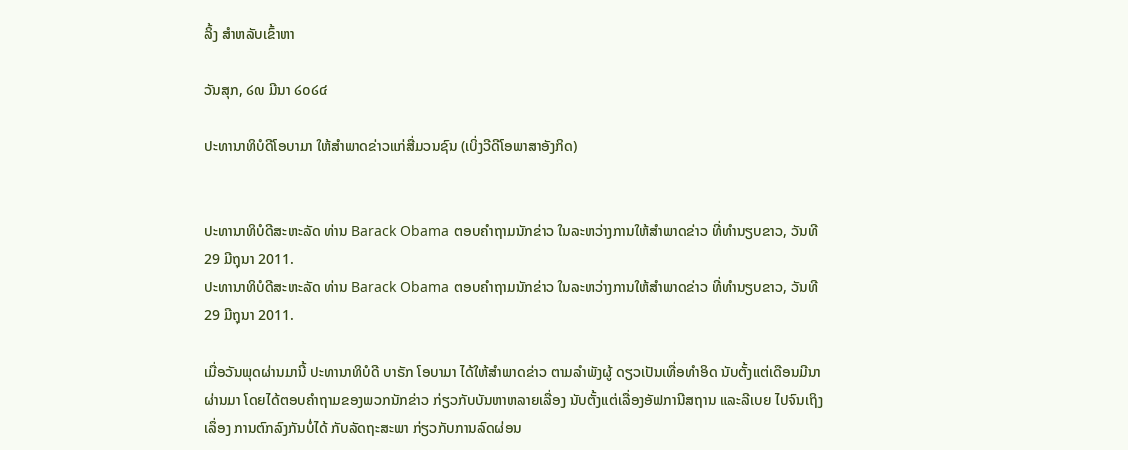ລິ້ງ ສຳຫລັບເຂົ້າຫາ

ວັນສຸກ, ໒໙ ມີນາ ໒໐໒໔

ປະທານາທິບໍດີໂອບາມາ ໃຫ້ສໍາພາດຂ່າວແກ່ສື່ມວນຊົນ (ເບິ່ງວີດີໂອພາສາອັງກິດ)


ປະທານາທິບໍດີສະຫະລັດ ທ່ານ Barack Obama ຕອບຄໍາຖາມນັກຂ່າວ ໃນລະຫວ່າງການໃຫ້ສໍາພາດຂ່າວ ທີ່ທໍານຽບຂາວ, ວັນທີ 29 ມີຖຸນາ 2011.
ປະທານາທິບໍດີສະຫະລັດ ທ່ານ Barack Obama ຕອບຄໍາຖາມນັກຂ່າວ ໃນລະຫວ່າງການໃຫ້ສໍາພາດຂ່າວ ທີ່ທໍານຽບຂາວ, ວັນທີ 29 ມີຖຸນາ 2011.

ເມື່ອວັນພຸດຜ່ານມານີ້ ປະທານາທິບໍດີ ບາຣັກ ໂອບາມາ ໄດ້ໃຫ້ສໍາພາດຂ່າວ ຕາມລໍາພັງຜູ້ ດຽວເປັນເທື່ອທໍາອິດ ນັບຕັ້ງແຕ່ເດືອນມີນາຜ່ານມາ ໂດຍໄດ້ຕອບຄໍາຖາມຂອງພວກນັກຂ່າວ ກ່ຽວກັບບັນຫາຫລາຍເລື່ອງ ນັບຕັ້ງແຕ່ເລື່ອງອັຟການີສຖານ ແລະລີເບຍ ໄປຈົນເຖິງເລຶ່ອງ ການຕົກລົງກັນບໍ່ໄດ້ ກັບລັດຖະສະພາ ກ່ຽວກັບການລົດຜ່ອນ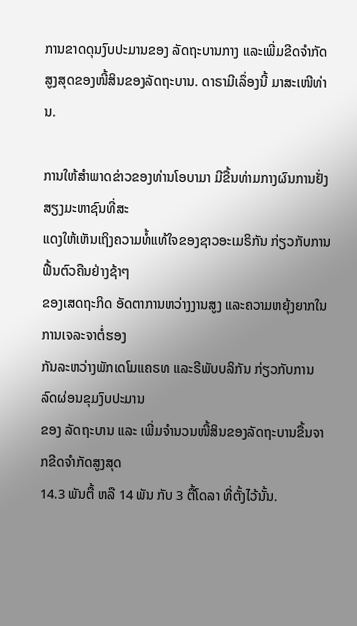ການຂາດດຸນງົບປະມານຂອງ ລັດຖະບານກາງ ແລະເພີ່ມຂີດຈໍາກັດສູງສຸດຂອງໜີ້ສິນຂອງລັດຖະບານ. ດາຣາມີເລຶ່ອງນີ້ ມາສະເໜີທ່ານ.

ການໃຫ້ສໍາພາດຂ່າວຂອງທ່ານໂອບາມາ ມີຂື້ນທ່າມກາງຜົນການຢັ່ງສຽງມະຫາຊົນທີ່ສະ
ແດງໃຫ້ເຫັນເຖິງຄວາມທໍ້ແທ້ໃຈຂອງຊາວອະເມຣິກັນ ກ່ຽວກັບການຟື້ນຕົວຄືນຢ່າງຊ້າໆ
ຂອງເສດຖະກິດ ອັດຕາການຫວ່າງງານສູງ ແລະຄວາມຫຍຸ້ງຍາກໃນການເຈລະຈາຕໍ່ຮອງ
ກັນລະຫວ່າງພັກເດໂມແຄຣທ ແລະຣີພັບບລິກັນ ກ່ຽວກັບການລົດຜ່ອນຂຸມງົບປະມານ
ຂອງ ລັດຖະບານ ແລະ ເພີ່ມຈໍານວນໜີ້ສິນຂອງລັດຖະບານຂື້ນຈາກຂີດຈໍາກັດສູງສຸດ
14.3 ພັນຕື້ ຫລື 14 ພັນ ກັບ 3 ຕື້ໂດລາ ທີ່ຕັ້ງໄວ້ນັ້ນ.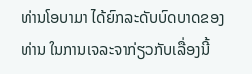ທ່ານໂອບາມາ ໄດ້ຍົກລະດັບບົດບາດຂອງທ່ານ ໃນການເຈລະຈາກ່ຽວກັບເລື່ອງນີ້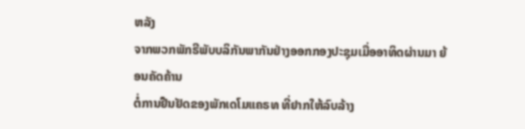ຫລັງ
ຈາກພວກພັກຣີພັບບລິກັນພາກັນຢ່າງອອກກອງປະຊຸມເມື່ອອາທິດຜ່ານມາ ຍ້ອນຄັດຄ້ານ
ຕໍ່ການຢືນຢັດຂອງພັກເດໂມແຄຣທ ທີ່ຢາກໃຫ້ລົບລ້າງ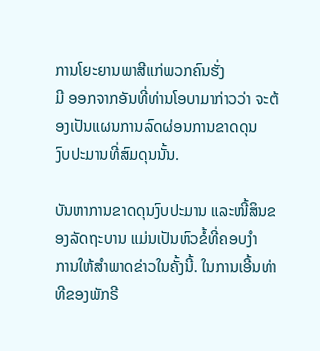ການໂຍະຍານພາສີແກ່ພວກຄົນຮັ່ງ
ມີ ອອກຈາກອັນທີ່ທ່ານໂອບາມາກ່າວວ່າ ຈະຕ້ອງເປັນແຜນການລົດຜ່ອນການຂາດດຸນ
ງົບປະມານທີ່ສົມດຸນນັ້ນ.

ບັນຫາການຂາດດຸນງົບປະມານ ແລະໜີ້ສິນຂອງລັດຖະບານ ແມ່ນເປັນຫົວຂໍ້ທີ່ຄອບງໍາ
ການໃຫ້ສໍາພາດຂ່າວໃນຄັ້ງນີ້. ໃນການເອີ້ນທ່າທີຂອງພັກຣີ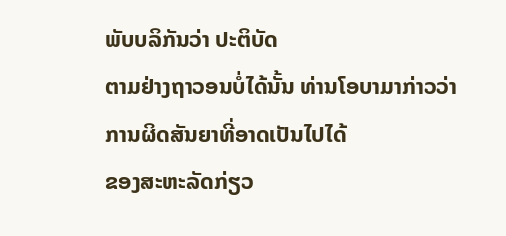ພັບບລິກັນວ່າ ປະຕິບັດ
ຕາມຢ່າງຖາວອນບໍ່ໄດ້ນັ້ນ ທ່ານໂອບາມາກ່າວວ່າ ການຜິດສັນຍາທີ່ອາດເປັນໄປໄດ້
ຂອງສະຫະລັດກ່ຽວ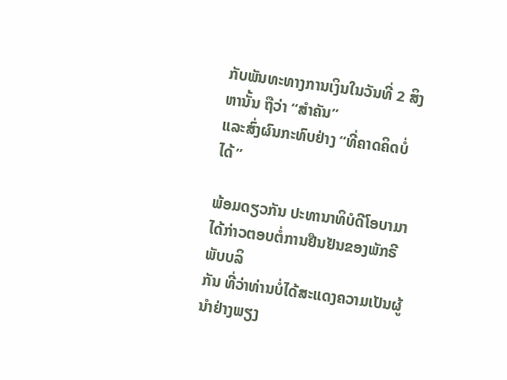ກັບພັນທະທາງການເງິນໃນວັນທີ່ 2 ສິງຫານັ້ນ ຖືວ່າ “ສໍາຄັນ”
ແລະສົ່ງຜົນກະທົບຢ່າງ “ທີ່ຄາດຄິດບໍ່ໄດ້”

ພ້ອມດຽວກັນ ປະທານາທິບໍດີໂອບາມາໄດ້ກ່າວຕອບຕໍ່ການຢືນຢັນຂອງພັກຣີພັບບລິ
ກັນ ທີ່ວ່າທ່ານບໍ່ໄດ້ສະແດງຄວາມເປັນຜູ້ນໍາຢ່າງພຽງ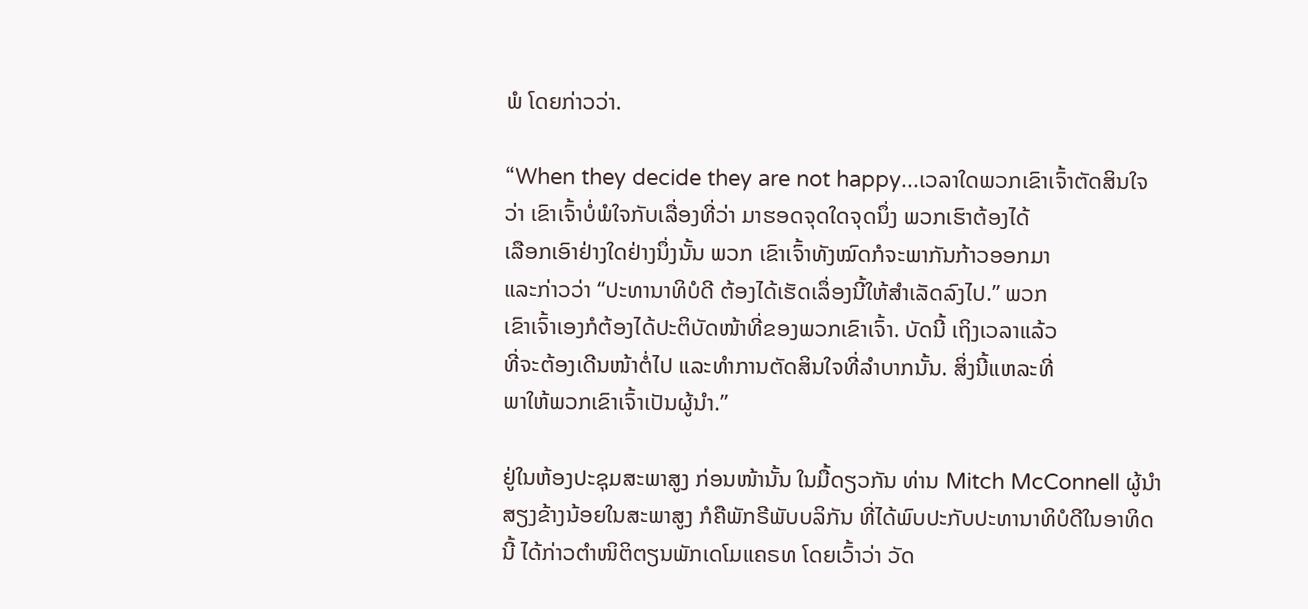ພໍ ໂດຍກ່າວວ່າ.

“When they decide they are not happy...ເວລາໃດພວກເຂົາເຈົ້າຕັດສິນໃຈ
ວ່າ ເຂົາເຈົ້າບໍ່ພໍໃຈກັບເລື່ອງທີ່ວ່າ ມາຮອດຈຸດໃດຈຸດນຶ່ງ ພວກເຮົາຕ້ອງໄດ້
ເລືອກເອົາຢ່າງໃດຢ່າງນຶ່ງນັ້ນ ພວກ ເຂົາເຈົ້າທັງໝົດກໍຈະພາກັນກ້າວອອກມາ
ແລະກ່າວວ່າ “ປະທານາທິບໍດີ ຕ້ອງໄດ້ເຮັດເລຶ່ອງນີ້ໃຫ້ສໍາເລັດລົງໄປ.” ພວກ
ເຂົາເຈົ້າເອງກໍຕ້ອງໄດ້ປະຕິບັດໜ້າທີ່ຂອງພວກເຂົາເຈົ້າ. ບັດນີ້ ເຖິງເວລາແລ້ວ
ທີ່ຈະຕ້ອງເດີນໜ້າຕໍ່ໄປ ແລະທໍາການຕັດສິນໃຈທີ່ລໍາບາກນັ້ນ. ສິ່ງນີ້ແຫລະທີ່
ພາໃຫ້ພວກເຂົາເຈົ້າເປັນຜູ້ນໍາ.”

ຢູ່ໃນຫ້ອງປະຊຸມສະພາສູງ ກ່ອນໜ້ານັ້ນ ໃນມື້ດຽວກັນ ທ່ານ Mitch McConnell ຜູ້ນໍາ
ສຽງຂ້າງນ້ອຍໃນສະພາສູງ ກໍຄືພັກຣີພັບບລິກັນ ທີ່ໄດ້ພົບປະກັບປະທານາທິບໍດີໃນອາທິດ
ນີ້ ໄດ້ກ່າວຕໍາໜິຕິຕຽນພັກເດໂມແຄຣທ ໂດຍເວົ້າວ່າ ວັດ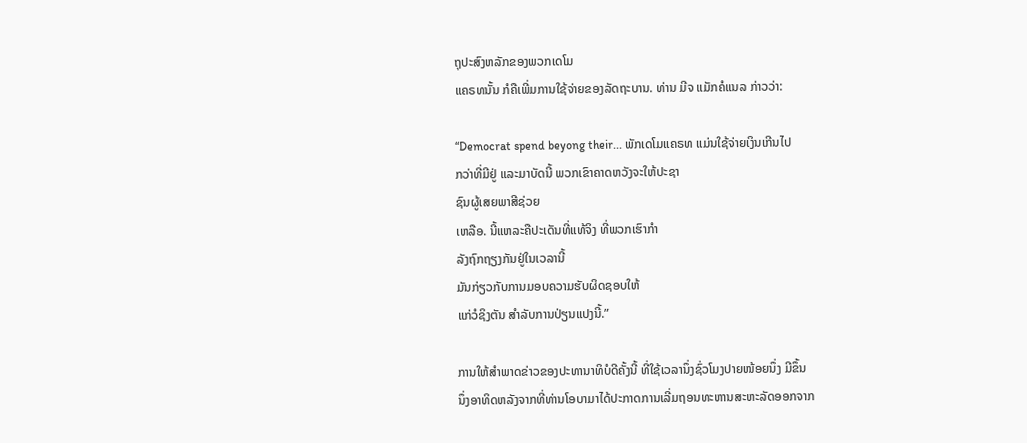ຖຸປະສົງຫລັກຂອງພວກເດໂມ
ແຄຣທນັ້ນ ກໍຄືເພີ່ມການໃຊ້ຈ່າຍຂອງລັດຖະບານ. ທ່ານ ມີຈ ແມັກຄໍແນລ ກ່າວວ່າ:

“Democrat spend beyong their... ພັກເດໂມແຄຣທ ແມ່ນໃຊ້ຈ່າຍເງິນເກີນໄປ
ກວ່າທີ່ມີຢູ່ ແລະມາບັດນີ້ ພວກເຂົາຄາດຫວັງຈະໃຫ້ປະຊາ
ຊົນຜູ້ເສຍພາສີຊ່ວຍ
ເຫລືອ. ນີ້ແຫລະຄືປະເດັນທີ່ແທ້ຈິງ ທີ່ພວກເຮົາກໍາ
ລັງຖົກຖຽງກັນຢູ່ໃນເວລານີ້
ມັນກ່ຽວກັບການມອບຄວາມຮັບຜິດຊອບໃຫ້
ແກ່ວໍຊິງຕັນ ສໍາລັບການປ່ຽນແປງນີ້.”

ການໃຫ້ສໍາພາດຂ່າວຂອງປະທານາທິບໍດີຄັ້ງນີ້ ທີ່ໃຊ້ເວລານຶ່ງຊົ່ວໂມງປາຍໜ້ອຍນຶ່ງ ມີຂຶ້ນ
ນຶ່ງອາທິດຫລັງຈາກທີ່ທ່ານໂອບາມາໄດ້ປະກາດການເລີ່ມຖອນທະຫານສະຫະລັດອອກຈາກ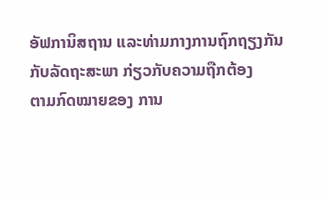ອັຟການິສຖານ ແລະທ່າມກາງການຖົກຖຽງກັນກັບລັດຖະສະພາ ກ່ຽວກັບຄວາມຖືກຕ້ອງ
ຕາມກົດໝາຍຂອງ ການ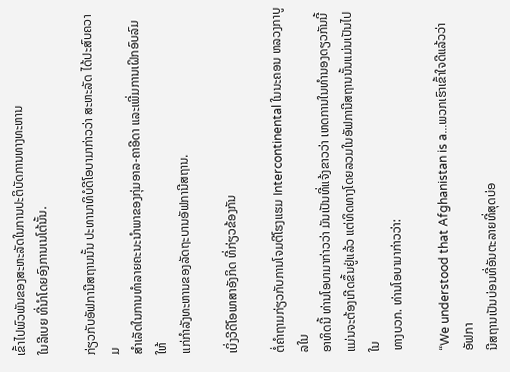ເຂົ້າໄປພົວພັນຂອງສະຫະລັດໃນການປະຕິບັດການທາງທະຫານ
ໃນລີເບຍ ທີ່ນໍາໂດຍອົງການເນໂຕ້ນັ້ນ.

ກ່ຽວກັບອັຟການີສຖານນັ້ນ ປະທານາທິບໍດີໂອບາມາກ່າວວ່າ ສະຫະລັດ ໄດ້ປະສົບຄວາມ
ສໍາເລັດໃນການທໍາລາຍຄະນະນໍາພາຂອງກຸ່ມອາລ-ຄາອີດາ ແລະເພີ່ມການເຝິກອົບລົມໃຫ້
ແກ່ກໍາລັງທະຫານຂອງລັດຖະບານອັຟການີສຖານ.

ເບິ່ງວີດີໂອພາສາອັງກິດ ທີ່ກ່ຽວຂ້ອງກັນ

ຕໍ່ຄໍາຖາມກ່ຽວກັບການໂຈມຕີໂຮງແຮມ Intercontinental ໃນນະຄອນ ຫລວງກາບູລໃນ
ອາທິດນີ້ ທ່ານໂອບາມາກ່າວວ່າ ມັນເປັນທີ່ແຈ້ງຂາວວ່າ ເຫດການໃນທໍານອງດຽວກັນນີ້ ແມ່ນຈະຕ້ອງເກີດຂຶ້ນຢູ່ແລ້ວ ແຕ່ທິດທາງໂດຍລວມໃນອັຟການີສຖານນັ້ນແມ່ນເປັນໄປໃນ
ທາງບວກ. ທ່ານໂອບາມາກ່າວວ່າ:

“We understood that Afghanistan is a...ພວກເຮົາເຂົ້າໃຈດີແລ້ວວ່າ ອັຟກາ
ນີສຖານເປັນບ່ອນທີ່ອັນຕະລາຍທີ່ສຸດບ່ອ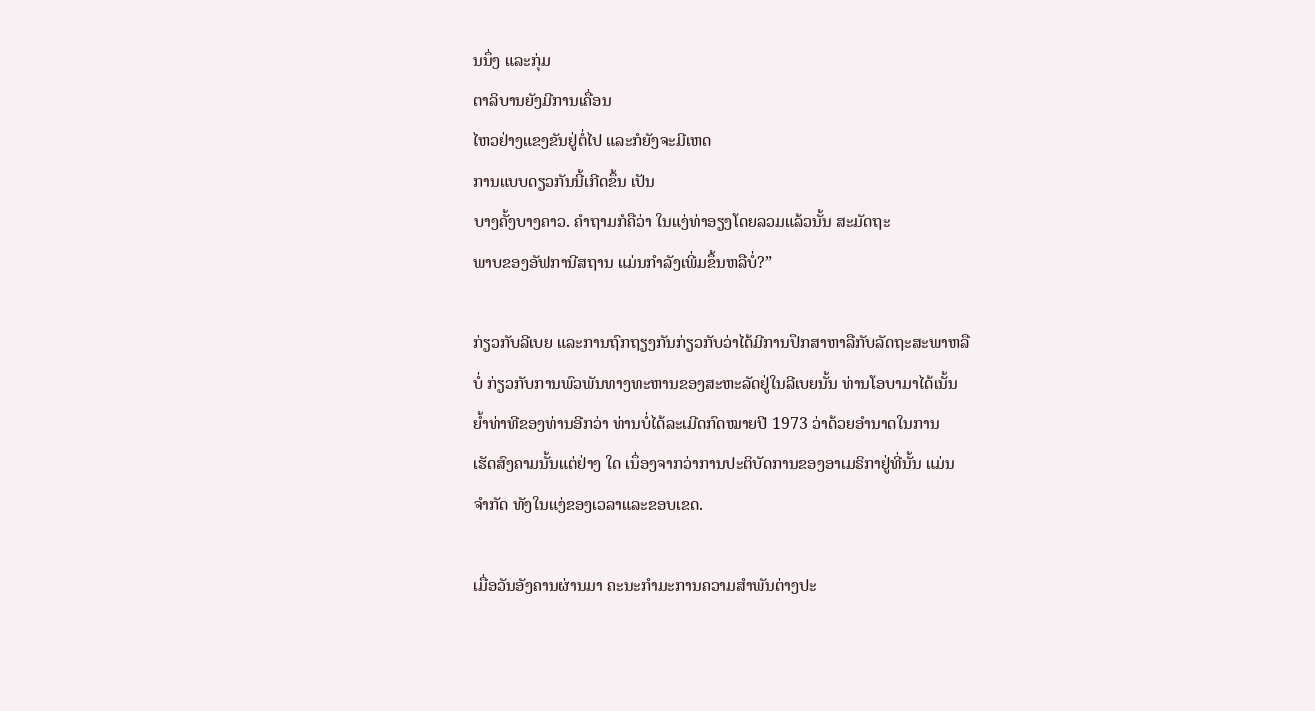ນນຶ່ງ ແລະກຸ່ມ
ຕາລິບານຍັງມີການເຄື່ອນ
ໄຫວຢ່າງແຂງຂັນຢູ່ຕໍ່ໄປ ແລະກໍຍັງຈະມີເຫດ
ການແບບດຽວກັນນີ້ເກີດຂຶ້ນ ເປັນ
ບາງຄັ້ງບາງຄາວ. ຄໍາຖາມກໍຄືວ່າ ໃນແງ່ທ່າອຽງໂດຍລວມແລ້ວນັ້ນ ສະມັດຖະ
ພາບຂອງອັຟການີສຖານ ແມ່ນກໍາລັງເພີ່ມຂຶ້ນຫລືບໍ່?”

ກ່ຽວກັບລີເບຍ ແລະການຖົກຖຽງກັນກ່ຽວກັບວ່າໄດ້ມີການປຶກສາຫາລືກັບລັດຖະສະພາຫລື
ບໍ່ ກ່ຽວກັບການພົວພັນທາງທະຫານຂອງສະຫະລັດຢູ່ໃນລີເບຍນັ້ນ ທ່ານໂອບາມາໄດ້ເນັ້ນ
ຍໍ້າທ່າທີຂອງທ່ານອີກວ່າ ທ່ານບໍ່ໄດ້ລະເມີດກົດໝາຍປີ 1973 ວ່າດ້ວຍອໍານາດໃນການ
ເຮັດສົງຄາມນັ້ນແຕ່ຢ່າງ ໃດ ເນຶ່ອງຈາກວ່າການປະຕິບັດການຂອງອາເມຣິກາຢູ່ທີ່ນັ້ນ ແມ່ນ
ຈໍາກັດ ທັງໃນແງ່ຂອງເວລາແລະຂອບເຂດ.

ເມື່ອວັນອັງຄານຜ່ານມາ ຄະນະກໍາມະການຄວາມສໍາພັນຕ່າງປະ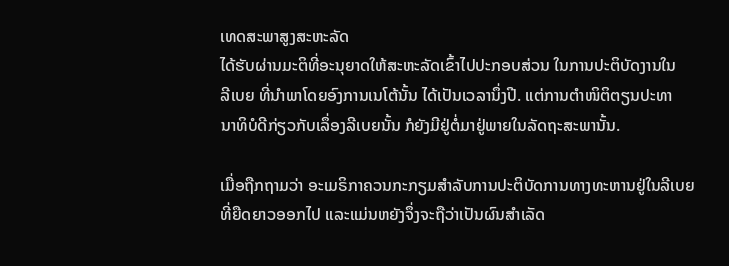ເທດສະພາສູງສະຫະລັດ
ໄດ້ຮັບຜ່ານມະຕິທີ່ອະນຸຍາດໃຫ້ສະຫະລັດເຂົ້າໄປປະກອບສ່ວນ ໃນການປະຕິບັດງານໃນ
ລີເບຍ ທີ່ນໍາພາໂດຍອົງການເນໂຕ້ນັ້ນ ໄດ້ເປັນເວລານຶ່ງປີ. ແຕ່ການຕໍາໜິຕິຕຽນປະທາ
ນາທິບໍດີກ່ຽວກັບເລຶ່ອງລີເບຍນັ້ນ ກໍຍັງມີຢູ່ຕໍ່ມາຢູ່ພາຍໃນລັດຖະສະພານັ້ນ.

ເມື່ອຖືກຖາມວ່າ ອະເມຣິກາຄວນກະກຽມສໍາລັບການປະຕິບັດການທາງທະຫານຢູ່ໃນລີເບຍ
ທີ່ຍືດຍາວອອກໄປ ແລະແມ່ນຫຍັງຈຶ່ງຈະຖືວ່າເປັນຜົນສໍາເລັດ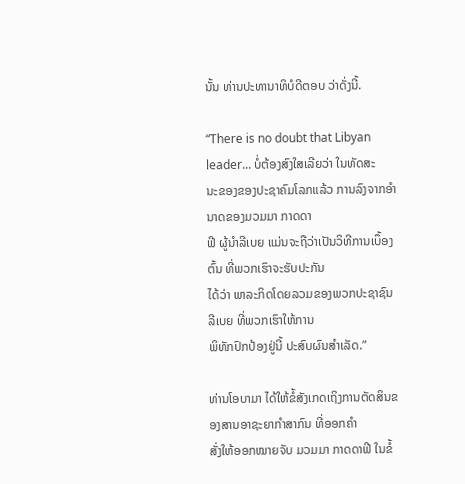ນັ້ນ ທ່ານປະທານາທິບໍດີຕອບ ວ່າດັ່ງນີ້.

“There is no doubt that Libyan leader... ບໍ່ຕ້ອງສົງໃສເລີຍວ່າ ໃນທັດສະ
ນະຂອງຂອງປະຊາຄົມໂລກແລ້ວ ການລົງຈາກອໍານາດຂອງມວມມາ ກາດດາ
ຟີ ຜູ້ນໍາລີເບຍ ແມ່ນຈະຖືວ່າເປັນວິທີການເບຶ້ອງຕົ້ນ ທີ່ພວກເຮົາຈະຮັບປະກັນ
ໄດ້ວ່າ ພາລະກິດໂດຍລວມຂອງພວກປະຊາຊົນ
ລີເບຍ ທີ່ພວກເຮົາໃຫ້ການ
ພິທັກປົກປ້ອງຢູ່ນີ້ ປະສົບຜົນສໍາເລັດ.”

ທ່ານໂອບາມາ ໄດ້ໃຫ້ຂໍ້ສັງເກດເຖິງການຕັດສິນຂອງສານອາຊະຍາກໍາສາກົນ ທີ່ອອກຄໍາ
ສັ່ງໃຫ້ອອກໝາຍຈັບ ມວມມາ ກາດດາຟີ ໃນຂໍ້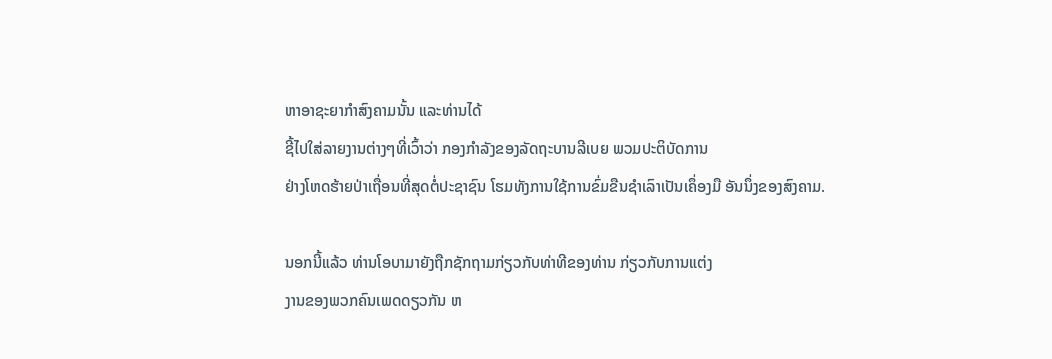ຫາອາຊະຍາກໍາສົງຄາມນັ້ນ ແລະທ່ານໄດ້
ຊີ້ໄປໃສ່ລາຍງານຕ່າງໆທີ່ເວົ້າວ່າ ກອງກໍາລັງຂອງລັດຖະບານລີເບຍ ພວມປະຕິບັດການ
ຢ່າງໂຫດຮ້າຍປ່າເຖື່ອນທີ່ສຸດຕໍ່ປະຊາຊົນ ໂຮມທັງການໃຊ້ການຂົ່ມຂືນຊໍາເລົາເປັນເຄຶ່ອງມື ອັນນຶ່ງຂອງສົງຄາມ.

ນອກນີ້ແລ້ວ ທ່ານໂອບາມາຍັງຖືກຊັກຖາມກ່ຽວກັບທ່າທີຂອງທ່ານ ກ່ຽວກັບການແຕ່ງ
ງານຂອງພວກຄົນເພດດຽວກັນ ຫ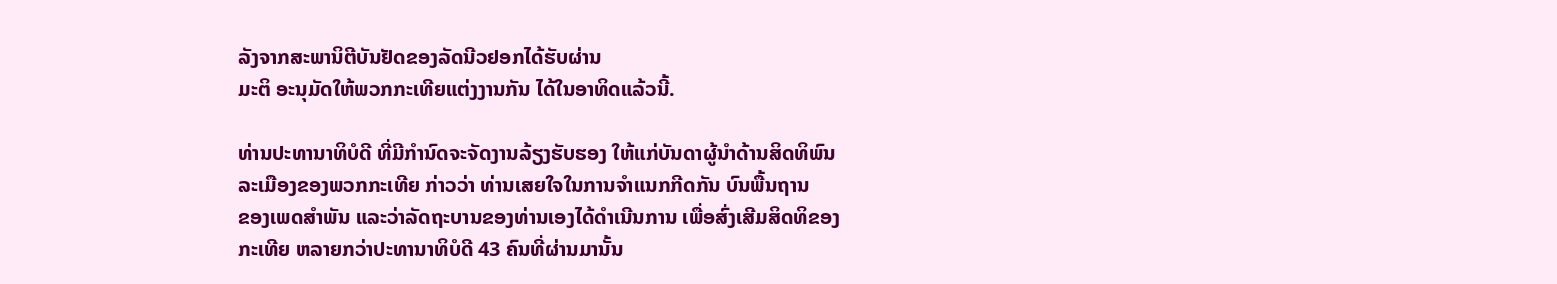ລັງຈາກສະພານິຕີບັນຢັດຂອງລັດນີວຢອກໄດ້ຮັບຜ່ານ
ມະຕິ ອະນຸມັດໃຫ້ພວກກະເທີຍແຕ່ງງານກັນ ໄດ້ໃນອາທິດແລ້ວນີ້.

ທ່ານປະທານາທິບໍດີ ທີ່ມີກໍານົດຈະຈັດງານລ້ຽງຮັບຮອງ ໃຫ້ແກ່ບັນດາຜູ້ນໍາດ້ານສິດທິພົນ
ລະເມືອງຂອງພວກກະເທີຍ ກ່າວວ່າ ທ່ານເສຍໃຈໃນການຈໍາແນກກີດກັນ ບົນພື້ນຖານ
ຂອງເພດສໍາພັນ ແລະວ່າລັດຖະບານຂອງທ່ານເອງໄດ້ດໍາເນີນການ ເພື່ອສົ່ງເສີມສິດທິຂອງ
ກະເທີຍ ຫລາຍກວ່າປະທານາທິບໍດີ 43 ຄົນທີ່ຜ່ານມານັ້ນ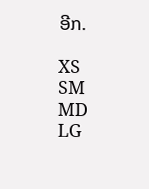ອີກ.

XS
SM
MD
LG